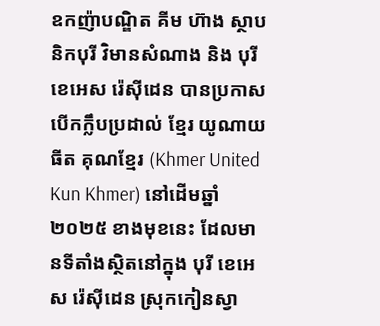ឧកញ៉ាបណ្ឌិត គីម ហ៊ាង ស្ថាបនិកបុរី វិមានសំណាង និង បុរី ខេអេស រ៉េសុីដេន បានប្រកាសបើកក្លឹបប្រដាល់ ខ្មែរ យូណាយធីត គុណខ្មែរ (Khmer United Kun Khmer) នៅដើមឆ្នាំ២០២៥ ខាងមុខនេះ ដែលមានទីតាំងស្ថិតនៅក្នុង បុរី ខេអេស រ៉េសុីដេន ស្រុកកៀនស្វា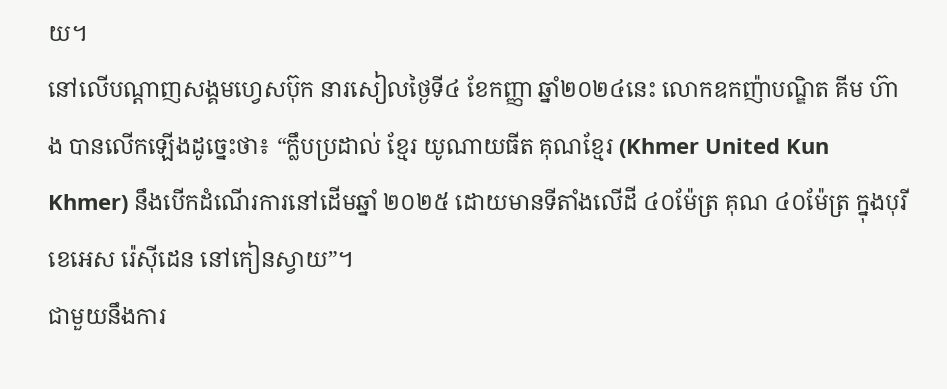យ។
នៅលើបណ្តាញសង្គមហ្វេសប៊ុក នារសៀលថ្ងៃទី៤ ខែកញ្ញា ឆ្នាំ២០២៤នេះ លោកឧកញ៉ាបណ្ឌិត គីម ហ៊ាង បានលើកឡើងដូច្នេះថា៖ “ក្លឹបប្រដាល់ ខ្មែរ យូណាយធីត គុណខ្មែរ (Khmer United Kun Khmer) នឹងបើកដំណើរការនៅដើមឆ្នាំ ២០២៥ ដោយមានទីតាំងលើដី ៤០ម៉ែត្រ គុណ ៤០ម៉ែត្រ ក្នុងបុរី ខេអេស រ៉េសុីដេន នៅកៀនស្វាយ”។
ជាមួយនឹងការ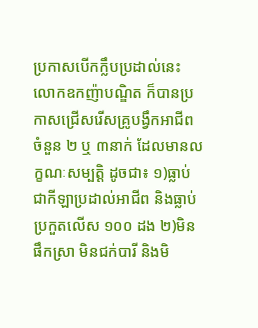ប្រកាសបើកក្លឹបប្រដាល់នេះ លោកឧកញ៉ាបណ្ឌិត ក៏បានប្រកាសជ្រើសរើសគ្រូបង្វឹកអាជីពចំនួន ២ ឬ ៣នាក់ ដែលមានលក្ខណៈសម្បត្តិ ដូចជា៖ ១)ធ្លាប់ជាកីឡាប្រដាល់អាជីព និងធ្លាប់ប្រកួតលើស ១០០ ដង ២)មិនផឹកស្រា មិនជក់បារី និងមិ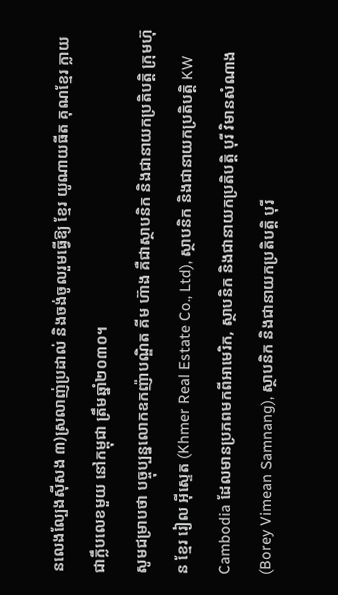នលេងល្បែងសុីសង ៣)ស្រលាញ់ប្រដាល់ និងចង់ចូលរួមធ្វើឱ្យ ខ្មែរ យូណាយធីត គុណខ្មែរ ក្លាយជាក្លឹបលេខមួយ នៅកម្ពុជា ត្រឹមឆ្នាំ២០៣០។
សូមជម្រាបថា បច្ចុប្បន្នលោកឧកញ៉ាបណ្ឌិត គីម ហ៊ាង គឺជាស្ថាបនិក និងជានាយកប្រតិបត្តិ ក្រុមហ៊ុន ខ្មែរ រៀល អុីស្ទេត (Khmer Real Estate Co., Ltd), ស្ថាបនិក និងជានាយកប្រតិបត្តិ KW Cambodia ដែលមានប្រភពមកពីអាមេរិក, ស្ថាបនិក និងជានាយកប្រតិបត្តិ បុរី វិមានសំណាង (Borey Vimean Samnang), ស្ថាបនិក និងជានាយកប្រតិបត្តិ បុរី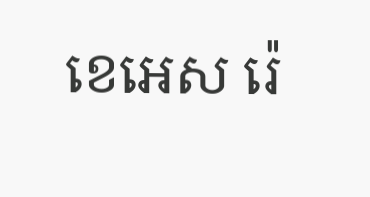ខេអេស រ៉េ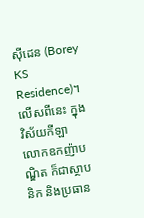ស៊ីដេន (Borey KS Residence)។ លើសពីនេះ ក្នុងវិស័យកីឡា លោកឧកញ៉ាបណ្ឌិត ក៏ជាស្ថាបនិក និងប្រធាន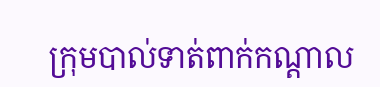ក្រុមបាល់ទាត់ពាក់កណ្តាល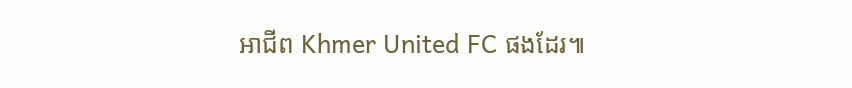អាជីព Khmer United FC ផងដែរ៕